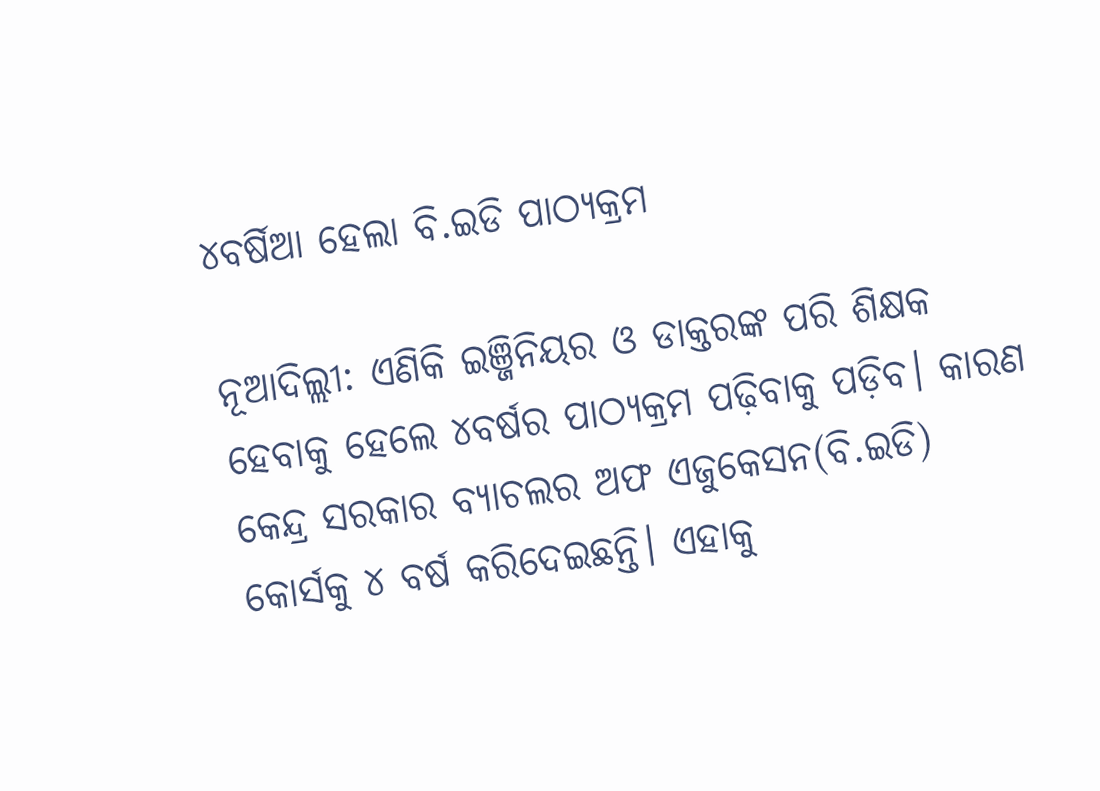୪ବର୍ଷିଆ ହେଲା ବି.ଇଡି ପାଠ୍ୟକ୍ରମ

ନୂଆଦିଲ୍ଲୀ: ଏଣିକି ଇଞ୍ଜିନିୟର ଓ ଡାକ୍ତରଙ୍କ ପରି ଶିକ୍ଷକ ହେବାକୁ ହେଲେ ୪ବର୍ଷର ପାଠ୍ୟକ୍ରମ ପଢ଼ିବାକୁ ପଡ଼ିବ। କାରଣ କେନ୍ଦ୍ର ସରକାର ବ୍ୟାଚଲର ଅଫ ଏଜୁକେସନ(ବି.ଇଡି) କୋର୍ସକୁ ୪ ବର୍ଷ କରିଦେଇଛନ୍ତି। ଏହାକୁ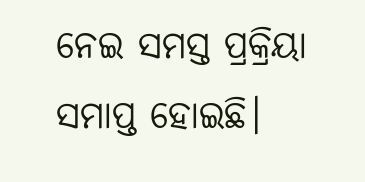ନେଇ ସମସ୍ତ ପ୍ରକ୍ରିୟା ସମାପ୍ତ ହୋଇଛି।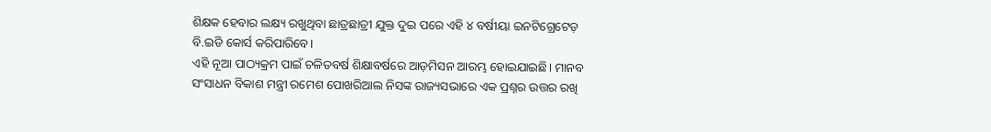ଶିକ୍ଷକ ହେବାର ଲକ୍ଷ୍ୟ ରଖୁଥିବା ଛାତ୍ରଛାତ୍ରୀ ଯୁକ୍ତ ଦୁଇ ପରେ ଏହି ୪ ବର୍ଷୀୟା ଇନଟିଗ୍ରେଟେଡ଼ ବି.ଇଡି କୋର୍ସ କରିପାରିବେ।
ଏହି ନୂଆ ପାଠ୍ୟକ୍ରମ ପାଇଁ ଚଳିତବର୍ଷ ଶିକ୍ଷାବର୍ଷରେ ଆଡ଼ମିସନ ଆରମ୍ଭ ହୋଇଯାଇଛି। ମାନବ ସଂସାଧନ ବିକାଶ ମନ୍ତ୍ରୀ ରମେଶ ପୋଖରିଆଲ ନିସଙ୍କ ରାଜ୍ୟସଭାରେ ଏକ ପ୍ରଶ୍ନର ଉତ୍ତର ରଖି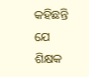କହିଛନ୍ତି ଯେ ଶିକ୍ଷକ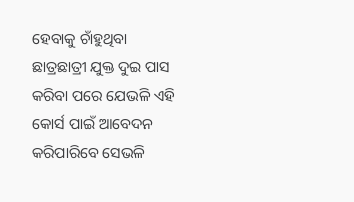ହେବାକୁ ଚାଁହୁଥିବା ଛାତ୍ରଛାତ୍ରୀ ଯୁକ୍ତ ଦୁଇ ପାସ କରିବା ପରେ ଯେଭଳି ଏହି କୋର୍ସ ପାଇଁ ଆବେଦନ କରିପାରିବେ ସେଭଳି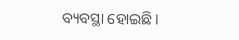ବ୍ୟବସ୍ଥା ହୋଇଛି।